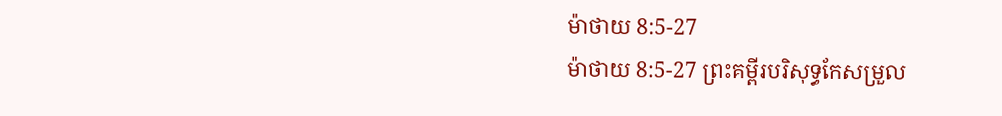ម៉ាថាយ 8:5-27
ម៉ាថាយ 8:5-27 ព្រះគម្ពីរបរិសុទ្ធកែសម្រួល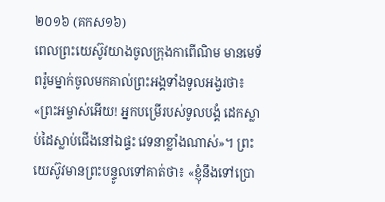២០១៦ (គកស១៦)
ពេលព្រះយេស៊ូវយាងចូលក្រុងកាពើណិម មានមេទ័ពរ៉ូមម្នាក់ចូលមកគាល់ព្រះអង្គទាំងទូលអង្វរថា៖ «ព្រះអម្ចាស់អើយ! អ្នកបម្រើរបស់ទូលបង្គំ ដេកស្លាប់ដៃស្លាប់ជើងនៅឯផ្ទះ វេទនាខ្លាំងណាស់»។ ព្រះយេស៊ូវមានព្រះបន្ទូលទៅគាត់ថា៖ «ខ្ញុំនឹងទៅប្រោ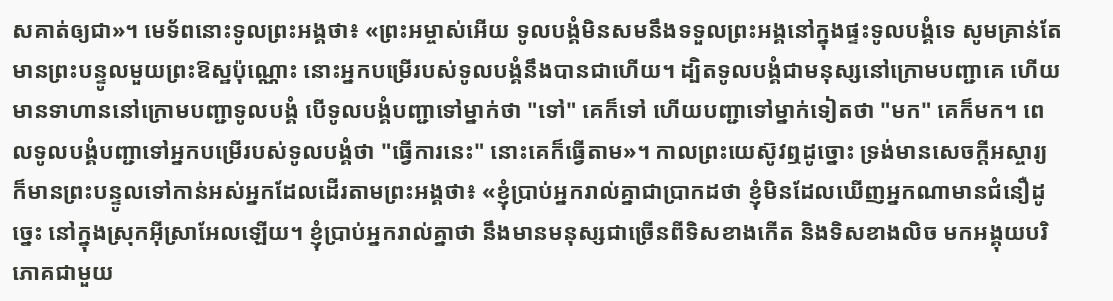សគាត់ឲ្យជា»។ មេទ័ពនោះទូលព្រះអង្គថា៖ «ព្រះអម្ចាស់អើយ ទូលបង្គំមិនសមនឹងទទួលព្រះអង្គនៅក្នុងផ្ទះទូលបង្គំទេ សូមគ្រាន់តែមានព្រះបន្ទូលមួយព្រះឱស្ឋប៉ុណ្ណោះ នោះអ្នកបម្រើរបស់ទូលបង្គំនឹងបានជាហើយ។ ដ្បិតទូលបង្គំជាមនុស្សនៅក្រោមបញ្ជាគេ ហើយមានទាហាននៅក្រោមបញ្ជាទូលបង្គំ បើទូលបង្គំបញ្ជាទៅម្នាក់ថា "ទៅ" គេក៏ទៅ ហើយបញ្ជាទៅម្នាក់ទៀតថា "មក" គេក៏មក។ ពេលទូលបង្គំបញ្ជាទៅអ្នកបម្រើរបស់ទូលបង្គំថា "ធ្វើការនេះ" នោះគេក៏ធ្វើតាម»។ កាលព្រះយេស៊ូវឮដូច្នោះ ទ្រង់មានសេចក្តីអស្ចារ្យ ក៏មានព្រះបន្ទូលទៅកាន់អស់អ្នកដែលដើរតាមព្រះអង្គថា៖ «ខ្ញុំប្រាប់អ្នករាល់គ្នាជាប្រាកដថា ខ្ញុំមិនដែលឃើញអ្នកណាមានជំនឿដូច្នេះ នៅក្នុងស្រុកអ៊ីស្រាអែលឡើយ។ ខ្ញុំប្រាប់អ្នករាល់គ្នាថា នឹងមានមនុស្សជាច្រើនពីទិសខាងកើត និងទិសខាងលិច មកអង្គុយបរិភោគជាមួយ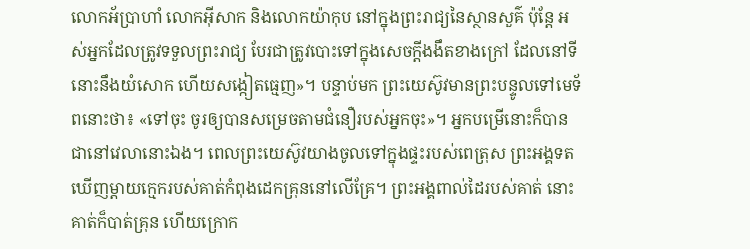លោកអ័ប្រាហាំ លោកអ៊ីសាក និងលោកយ៉ាកុប នៅក្នុងព្រះរាជ្យនៃស្ថានសួគ៌ ប៉ុន្តែ អស់អ្នកដែលត្រូវទទួលព្រះរាជ្យ បែរជាត្រូវបោះទៅក្នុងសេចក្តីងងឹតខាងក្រៅ ដែលនៅទីនោះនឹងយំសោក ហើយសង្កៀតធ្មេញ»។ បន្ទាប់មក ព្រះយេស៊ូវមានព្រះបន្ទូលទៅមេទ័ពនោះថា៖ «ទៅចុះ ចូរឲ្យបានសម្រេចតាមជំនឿរបស់អ្នកចុះ»។ អ្នកបម្រើនោះក៏បានជានៅវេលានោះឯង។ ពេលព្រះយេស៊ូវយាងចូលទៅក្នុងផ្ទះរបស់ពេត្រុស ព្រះអង្គទតឃើញម្តាយក្មេករបស់គាត់កំពុងដេកគ្រុននៅលើគ្រែ។ ព្រះអង្គពាល់ដៃរបស់គាត់ នោះគាត់ក៏បាត់គ្រុន ហើយក្រោក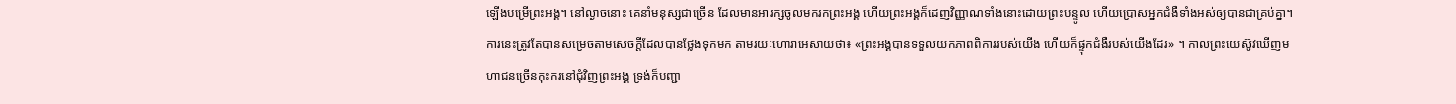ឡើងបម្រើព្រះអង្គ។ នៅល្ងាចនោះ គេនាំមនុស្សជាច្រើន ដែលមានអារក្សចូលមករកព្រះអង្គ ហើយព្រះអង្គក៏ដេញវិញ្ញាណទាំងនោះដោយព្រះបន្ទូល ហើយប្រោសអ្នកជំងឺទាំងអស់ឲ្យបានជាគ្រប់គ្នា។ ការនេះត្រូវតែបានសម្រេចតាមសេចក្តីដែលបានថ្លែងទុកមក តាមរយៈហោរាអេសាយថា៖ «ព្រះអង្គបានទទួលយកភាពពិការរបស់យើង ហើយក៏ផ្ទុកជំងឺរបស់យើងដែរ» ។ កាលព្រះយេស៊ូវឃើញមហាជនច្រើនកុះករនៅជុំវិញព្រះអង្គ ទ្រង់ក៏បញ្ជា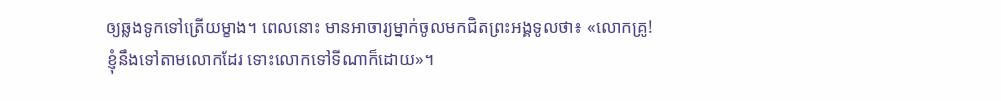ឲ្យឆ្លងទូកទៅត្រើយម្ខាង។ ពេលនោះ មានអាចារ្យម្នាក់ចូលមកជិតព្រះអង្គទូលថា៖ «លោកគ្រូ! ខ្ញុំនឹងទៅតាមលោកដែរ ទោះលោកទៅទីណាក៏ដោយ»។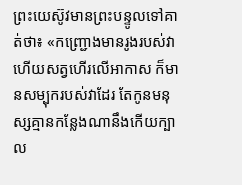ព្រះយេស៊ូវមានព្រះបន្ទូលទៅគាត់ថា៖ «កញ្ជ្រោងមានរូងរបស់វា ហើយសត្វហើរលើអាកាស ក៏មានសម្បុករបស់វាដែរ តែកូនមនុស្សគ្មានកន្លែងណានឹងកើយក្បាល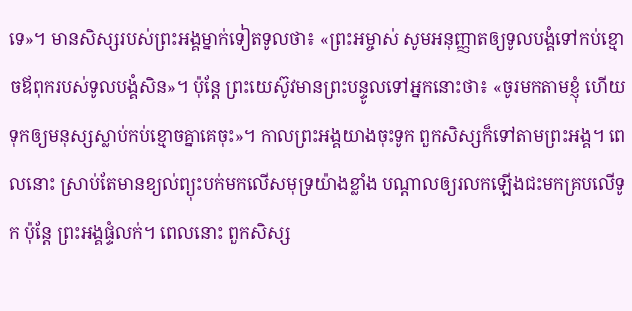ទេ»។ មានសិស្សរបស់ព្រះអង្គម្នាក់ទៀតទូលថា៖ «ព្រះអម្ចាស់ សូមអនុញ្ញាតឲ្យទូលបង្គំទៅកប់ខ្មោចឪពុករបស់ទូលបង្គំសិន»។ ប៉ុន្តែ ព្រះយេស៊ូវមានព្រះបន្ទូលទៅអ្នកនោះថា៖ «ចូរមកតាមខ្ញុំ ហើយទុកឲ្យមនុស្សស្លាប់កប់ខ្មោចគ្នាគេចុះ»។ កាលព្រះអង្គយាងចុះទូក ពួកសិស្សក៏ទៅតាមព្រះអង្គ។ ពេលនោះ ស្រាប់តែមានខ្យល់ព្យុះបក់មកលើសមុទ្រយ៉ាងខ្លាំង បណ្តាលឲ្យរលកឡើងជះមកគ្របលើទូក ប៉ុន្តែ ព្រះអង្គផ្ទំលក់។ ពេលនោះ ពួកសិស្ស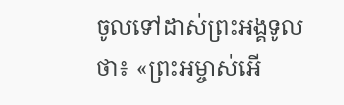ចូលទៅដាស់ព្រះអង្គទូលថា៖ «ព្រះអម្ចាស់អើ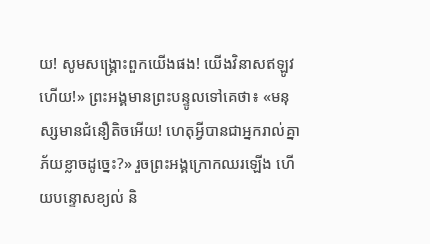យ! សូមសង្គ្រោះពួកយើងផង! យើងវិនាសឥឡូវហើយ!» ព្រះអង្គមានព្រះបន្ទូលទៅគេថា៖ «មនុស្សមានជំនឿតិចអើយ! ហេតុអ្វីបានជាអ្នករាល់គ្នាភ័យខ្លាចដូច្នេះ?» រួចព្រះអង្គក្រោកឈរឡើង ហើយបន្ទោសខ្យល់ និ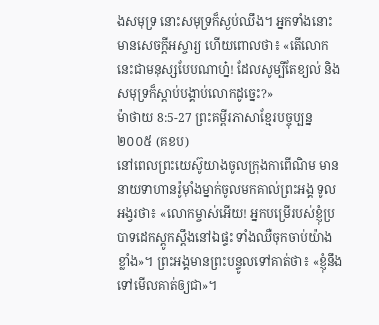ងសមុទ្រ នោះសមុទ្រក៏ស្ងប់ឈឹង។ អ្នកទាំងនោះមានសេចក្តីអស្ចារ្យ ហើយពោលថា៖ «តើលោកនេះជាមនុស្សបែបណាហ្ន៎! ដែលសូម្បីតែខ្យល់ និងសមុទ្រក៏ស្តាប់បង្គាប់លោកដូច្នេះ?»
ម៉ាថាយ 8:5-27 ព្រះគម្ពីរភាសាខ្មែរបច្ចុប្បន្ន ២០០៥ (គខប)
នៅពេលព្រះយេស៊ូយាងចូលក្រុងកាពើណិម មាននាយទាហានរ៉ូម៉ាំងម្នាក់ចូលមកគាល់ព្រះអង្គ ទូលអង្វរថា៖ «លោកម្ចាស់អើយ! អ្នកបម្រើរបស់ខ្ញុំប្របាទដេកស្ដូកស្ដឹងនៅឯផ្ទះ ទាំងឈឺចុកចាប់យ៉ាងខ្លាំង»។ ព្រះអង្គមានព្រះបន្ទូលទៅគាត់ថា៖ «ខ្ញុំនឹងទៅមើលគាត់ឲ្យជា»។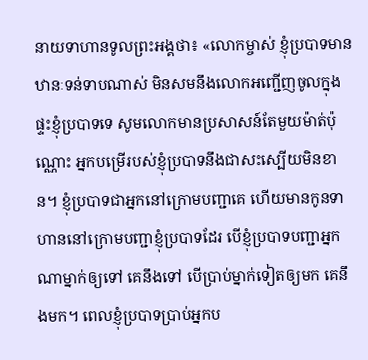នាយទាហានទូលព្រះអង្គថា៖ «លោកម្ចាស់ ខ្ញុំប្របាទមានឋានៈទន់ទាបណាស់ មិនសមនឹងលោកអញ្ជើញចូលក្នុងផ្ទះខ្ញុំប្របាទទេ សូមលោកមានប្រសាសន៍តែមួយម៉ាត់ប៉ុណ្ណោះ អ្នកបម្រើរបស់ខ្ញុំប្របាទនឹងជាសះស្បើយមិនខាន។ ខ្ញុំប្របាទជាអ្នកនៅក្រោមបញ្ជាគេ ហើយមានកូនទាហាននៅក្រោមបញ្ជាខ្ញុំប្របាទដែរ បើខ្ញុំប្របាទបញ្ជាអ្នកណាម្នាក់ឲ្យទៅ គេនឹងទៅ បើប្រាប់ម្នាក់ទៀតឲ្យមក គេនឹងមក។ ពេលខ្ញុំប្របាទប្រាប់អ្នកប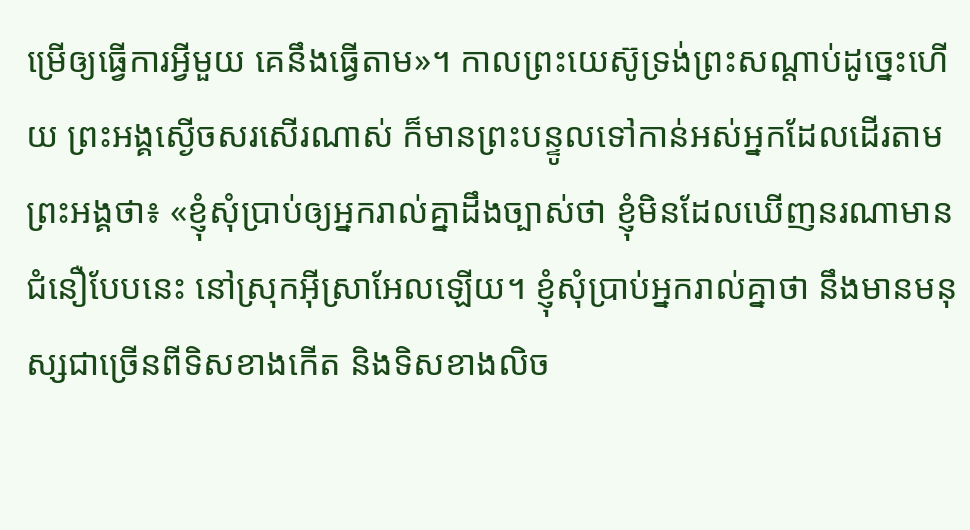ម្រើឲ្យធ្វើការអ្វីមួយ គេនឹងធ្វើតាម»។ កាលព្រះយេស៊ូទ្រង់ព្រះសណ្ដាប់ដូច្នេះហើយ ព្រះអង្គស្ងើចសរសើរណាស់ ក៏មានព្រះបន្ទូលទៅកាន់អស់អ្នកដែលដើរតាមព្រះអង្គថា៖ «ខ្ញុំសុំប្រាប់ឲ្យអ្នករាល់គ្នាដឹងច្បាស់ថា ខ្ញុំមិនដែលឃើញនរណាមានជំនឿបែបនេះ នៅស្រុកអ៊ីស្រាអែលឡើយ។ ខ្ញុំសុំប្រាប់អ្នករាល់គ្នាថា នឹងមានមនុស្សជាច្រើនពីទិសខាងកើត និងទិសខាងលិច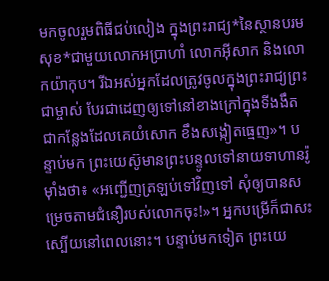មកចូលរួមពិធីជប់លៀង ក្នុងព្រះរាជ្យ*នៃស្ថានបរមសុខ*ជាមួយលោកអប្រាហាំ លោកអ៊ីសាក និងលោកយ៉ាកុប។ រីឯអស់អ្នកដែលត្រូវចូលក្នុងព្រះរាជ្យព្រះជាម្ចាស់ បែរជាដេញឲ្យទៅនៅខាងក្រៅក្នុងទីងងឹត ជាកន្លែងដែលគេយំសោក ខឹងសង្កៀតធ្មេញ»។ បន្ទាប់មក ព្រះយេស៊ូមានព្រះបន្ទូលទៅនាយទាហានរ៉ូម៉ាំងថា៖ «អញ្ជើញត្រឡប់ទៅវិញទៅ សុំឲ្យបានសម្រេចតាមជំនឿរបស់លោកចុះ!»។ អ្នកបម្រើក៏ជាសះស្បើយនៅពេលនោះ។ បន្ទាប់មកទៀត ព្រះយេ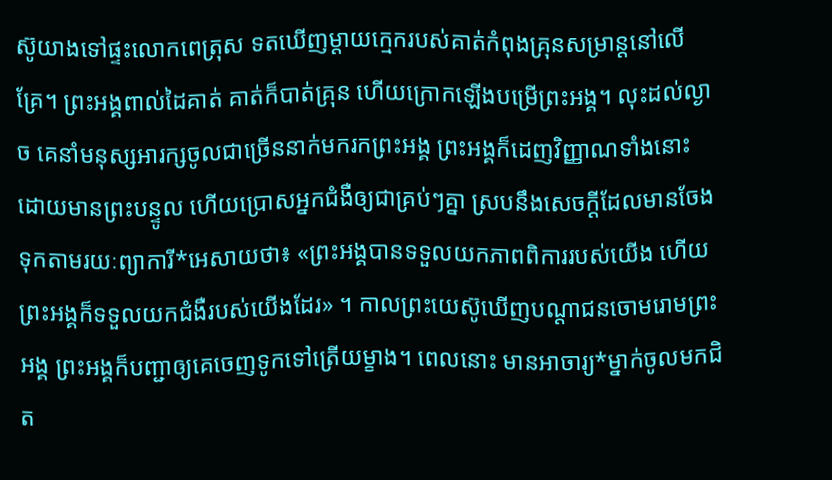ស៊ូយាងទៅផ្ទះលោកពេត្រុស ទតឃើញម្ដាយក្មេករបស់គាត់កំពុងគ្រុនសម្រាន្ដនៅលើគ្រែ។ ព្រះអង្គពាល់ដៃគាត់ គាត់ក៏បាត់គ្រុន ហើយក្រោកឡើងបម្រើព្រះអង្គ។ លុះដល់ល្ងាច គេនាំមនុស្សអារក្សចូលជាច្រើននាក់មករកព្រះអង្គ ព្រះអង្គក៏ដេញវិញ្ញាណទាំងនោះ ដោយមានព្រះបន្ទូល ហើយប្រោសអ្នកជំងឺឲ្យជាគ្រប់ៗគ្នា ស្របនឹងសេចក្ដីដែលមានចែងទុកតាមរយៈព្យាការី*អេសាយថា៖ «ព្រះអង្គបានទទួលយកភាពពិការរបស់យើង ហើយព្រះអង្គក៏ទទួលយកជំងឺរបស់យើងដែរ» ។ កាលព្រះយេស៊ូឃើញបណ្ដាជនចោមរោមព្រះអង្គ ព្រះអង្គក៏បញ្ជាឲ្យគេចេញទូកទៅត្រើយម្ខាង។ ពេលនោះ មានអាចារ្យ*ម្នាក់ចូលមកជិត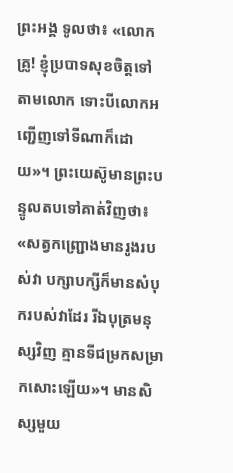ព្រះអង្គ ទូលថា៖ «លោកគ្រូ! ខ្ញុំប្របាទសុខចិត្តទៅតាមលោក ទោះបីលោកអញ្ជើញទៅទីណាក៏ដោយ»។ ព្រះយេស៊ូមានព្រះបន្ទូលតបទៅគាត់វិញថា៖ «សត្វកញ្ជ្រោងមានរូងរបស់វា បក្សាបក្សីក៏មានសំបុករបស់វាដែរ រីឯបុត្រមនុស្សវិញ គ្មានទីជម្រកសម្រាកសោះឡើយ»។ មានសិស្សមួយ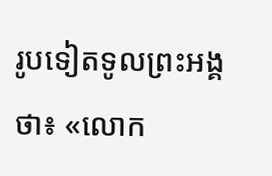រូបទៀតទូលព្រះអង្គថា៖ «លោក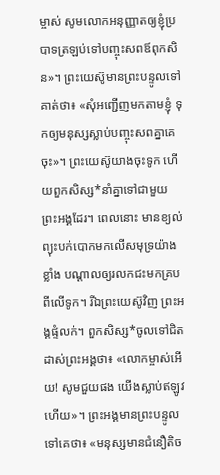ម្ចាស់ សូមលោកអនុញ្ញាតឲ្យខ្ញុំប្របាទត្រឡប់ទៅបញ្ចុះសពឪពុកសិន»។ ព្រះយេស៊ូមានព្រះបន្ទូលទៅគាត់ថា៖ «សុំអញ្ជើញមកតាមខ្ញុំ ទុកឲ្យមនុស្សស្លាប់បញ្ចុះសពគ្នាគេចុះ»។ ព្រះយេស៊ូយាងចុះទូក ហើយពួកសិស្ស*នាំគ្នាទៅជាមួយព្រះអង្គដែរ។ ពេលនោះ មានខ្យល់ព្យុះបក់បោកមកលើសមុទ្រយ៉ាងខ្លាំង បណ្ដាលឲ្យរលកជះមកគ្របពីលើទូក។ រីឯព្រះយេស៊ូវិញ ព្រះអង្គផ្ទំលក់។ ពួកសិស្ស*ចូលទៅជិត ដាស់ព្រះអង្គថា៖ «លោកម្ចាស់អើយ! សូមជួយផង យើងស្លាប់ឥឡូវហើយ»។ ព្រះអង្គមានព្រះបន្ទូលទៅគេថា៖ «មនុស្សមានជំនឿតិច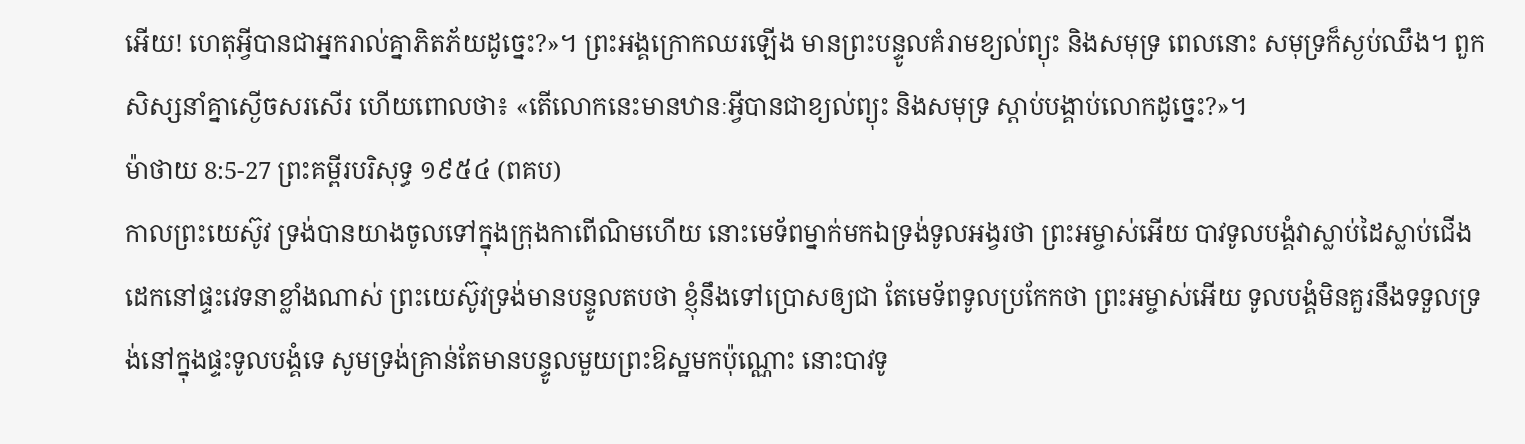អើយ! ហេតុអ្វីបានជាអ្នករាល់គ្នាភិតភ័យដូច្នេះ?»។ ព្រះអង្គក្រោកឈរឡើង មានព្រះបន្ទូលគំរាមខ្យល់ព្យុះ និងសមុទ្រ ពេលនោះ សមុទ្រក៏ស្ងប់ឈឹង។ ពួកសិស្សនាំគ្នាស្ងើចសរសើរ ហើយពោលថា៖ «តើលោកនេះមានឋានៈអ្វីបានជាខ្យល់ព្យុះ និងសមុទ្រ ស្ដាប់បង្គាប់លោកដូច្នេះ?»។
ម៉ាថាយ 8:5-27 ព្រះគម្ពីរបរិសុទ្ធ ១៩៥៤ (ពគប)
កាលព្រះយេស៊ូវ ទ្រង់បានយាងចូលទៅក្នុងក្រុងកាពើណិមហើយ នោះមេទ័ពម្នាក់មកឯទ្រង់ទូលអង្វរថា ព្រះអម្ចាស់អើយ បាវទូលបង្គំវាស្លាប់ដៃស្លាប់ជើង ដេកនៅផ្ទះវេទនាខ្លាំងណាស់ ព្រះយេស៊ូវទ្រង់មានបន្ទូលតបថា ខ្ញុំនឹងទៅប្រោសឲ្យជា តែមេទ័ពទូលប្រកែកថា ព្រះអម្ចាស់អើយ ទូលបង្គំមិនគួរនឹងទទួលទ្រង់នៅក្នុងផ្ទះទូលបង្គំទេ សូមទ្រង់គ្រាន់តែមានបន្ទូលមួយព្រះឱស្ឋមកប៉ុណ្ណោះ នោះបាវទូ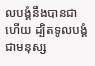លបង្គំនឹងបានជាហើយ ដ្បិតទូលបង្គំជាមនុស្ស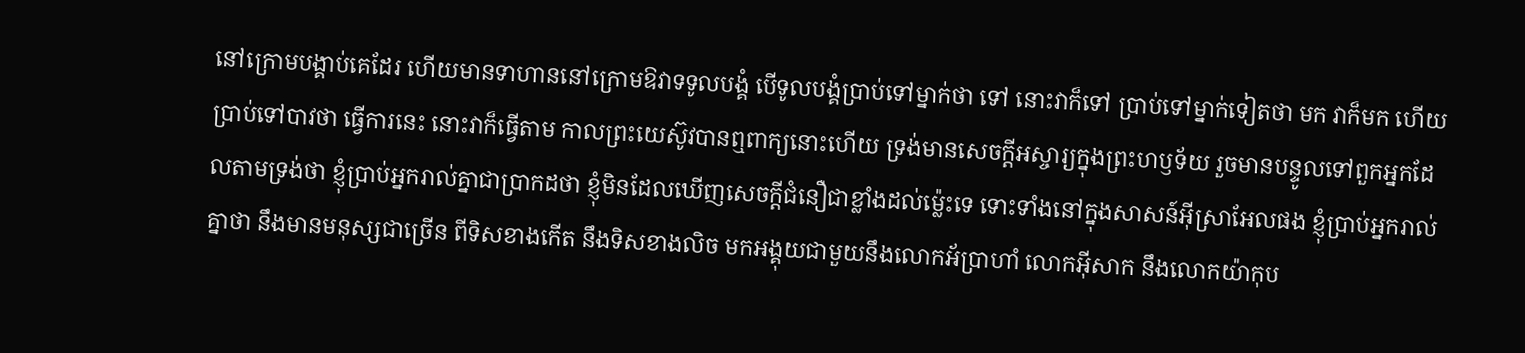នៅក្រោមបង្គាប់គេដែរ ហើយមានទាហាននៅក្រោមឱវាទទូលបង្គំ បើទូលបង្គំប្រាប់ទៅម្នាក់ថា ទៅ នោះវាក៏ទៅ ប្រាប់ទៅម្នាក់ទៀតថា មក វាក៏មក ហើយប្រាប់ទៅបាវថា ធ្វើការនេះ នោះវាក៏ធ្វើតាម កាលព្រះយេស៊ូវបានឮពាក្យនោះហើយ ទ្រង់មានសេចក្ដីអស្ចារ្យក្នុងព្រះហឫទ័យ រួចមានបន្ទូលទៅពួកអ្នកដែលតាមទ្រង់ថា ខ្ញុំប្រាប់អ្នករាល់គ្នាជាប្រាកដថា ខ្ញុំមិនដែលឃើញសេចក្ដីជំនឿជាខ្លាំងដល់ម៉្លេះទេ ទោះទាំងនៅក្នុងសាសន៍អ៊ីស្រាអែលផង ខ្ញុំប្រាប់អ្នករាល់គ្នាថា នឹងមានមនុស្សជាច្រើន ពីទិសខាងកើត នឹងទិសខាងលិច មកអង្គុយជាមួយនឹងលោកអ័ប្រាហាំ លោកអ៊ីសាក នឹងលោកយ៉ាកុប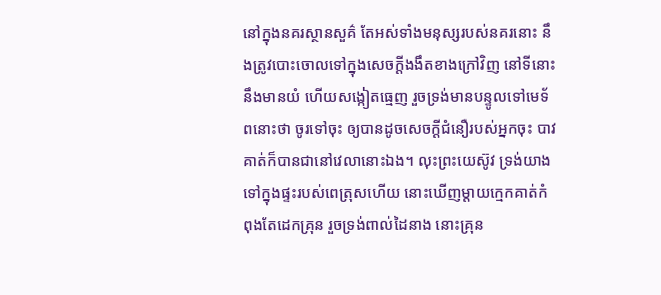នៅក្នុងនគរស្ថានសួគ៌ តែអស់ទាំងមនុស្សរបស់នគរនោះ នឹងត្រូវបោះចោលទៅក្នុងសេចក្ដីងងឹតខាងក្រៅវិញ នៅទីនោះនឹងមានយំ ហើយសង្កៀតធ្មេញ រួចទ្រង់មានបន្ទូលទៅមេទ័ពនោះថា ចូរទៅចុះ ឲ្យបានដូចសេចក្ដីជំនឿរបស់អ្នកចុះ បាវគាត់ក៏បានជានៅវេលានោះឯង។ លុះព្រះយេស៊ូវ ទ្រង់យាងទៅក្នុងផ្ទះរបស់ពេត្រុសហើយ នោះឃើញម្តាយក្មេកគាត់កំពុងតែដេកគ្រុន រួចទ្រង់ពាល់ដៃនាង នោះគ្រុន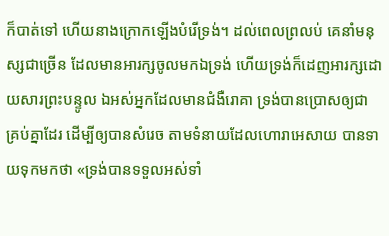ក៏បាត់ទៅ ហើយនាងក្រោកឡើងបំរើទ្រង់។ ដល់ពេលព្រលប់ គេនាំមនុស្សជាច្រើន ដែលមានអារក្សចូលមកឯទ្រង់ ហើយទ្រង់ក៏ដេញអារក្សដោយសារព្រះបន្ទូល ឯអស់អ្នកដែលមានជំងឺរោគា ទ្រង់បានប្រោសឲ្យជាគ្រប់គ្នាដែរ ដើម្បីឲ្យបានសំរេច តាមទំនាយដែលហោរាអេសាយ បានទាយទុកមកថា «ទ្រង់បានទទួលអស់ទាំ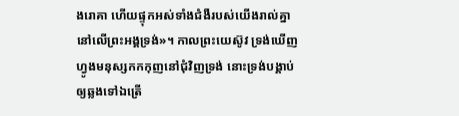ងរោគា ហើយផ្ទុកអស់ទាំងជំងឺរបស់យើងរាល់គ្នា នៅលើព្រះអង្គទ្រង់»។ កាលព្រះយេស៊ូវ ទ្រង់ឃើញហ្វូងមនុស្សកកកុញនៅជុំវិញទ្រង់ នោះទ្រង់បង្គាប់ឲ្យឆ្លងទៅឯត្រើ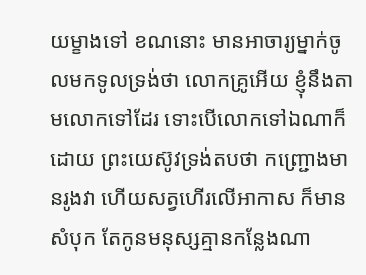យម្ខាងទៅ ខណនោះ មានអាចារ្យម្នាក់ចូលមកទូលទ្រង់ថា លោកគ្រូអើយ ខ្ញុំនឹងតាមលោកទៅដែរ ទោះបើលោកទៅឯណាក៏ដោយ ព្រះយេស៊ូវទ្រង់តបថា កញ្ជ្រោងមានរូងវា ហើយសត្វហើរលើអាកាស ក៏មានសំបុក តែកូនមនុស្សគ្មានកន្លែងណា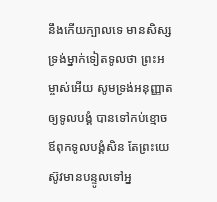នឹងកើយក្បាលទេ មានសិស្សទ្រង់ម្នាក់ទៀតទូលថា ព្រះអម្ចាស់អើយ សូមទ្រង់អនុញ្ញាតឲ្យទូលបង្គំ បានទៅកប់ខ្មោចឪពុកទូលបង្គំសិន តែព្រះយេស៊ូវមានបន្ទូលទៅអ្ន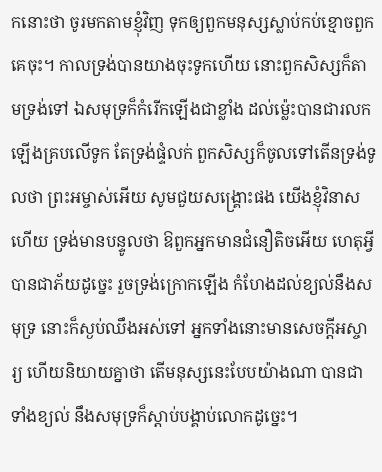កនោះថា ចូរមកតាមខ្ញុំវិញ ទុកឲ្យពួកមនុស្សស្លាប់កប់ខ្មោចពួកគេចុះ។ កាលទ្រង់បានយាងចុះទូកហើយ នោះពួកសិស្សក៏តាមទ្រង់ទៅ ឯសមុទ្រក៏កំរើកឡើងជាខ្លាំង ដល់ម៉្លេះបានជារលកឡើងគ្របលើទូក តែទ្រង់ផ្ទំលក់ ពួកសិស្សក៏ចូលទៅតើនទ្រង់ទូលថា ព្រះអម្ចាស់អើយ សូមជួយសង្គ្រោះផង យើងខ្ញុំវិនាសហើយ ទ្រង់មានបន្ទូលថា ឱពួកអ្នកមានជំនឿតិចអើយ ហេតុអ្វីបានជាភ័យដូច្នេះ រួចទ្រង់ក្រោកឡើង កំហែងដល់ខ្យល់នឹងសមុទ្រ នោះក៏ស្ងប់ឈឹងអស់ទៅ អ្នកទាំងនោះមានសេចក្ដីអស្ចារ្យ ហើយនិយាយគ្នាថា តើមនុស្សនេះបែបយ៉ាងណា បានជាទាំងខ្យល់ នឹងសមុទ្រក៏ស្តាប់បង្គាប់លោកដូច្នេះ។